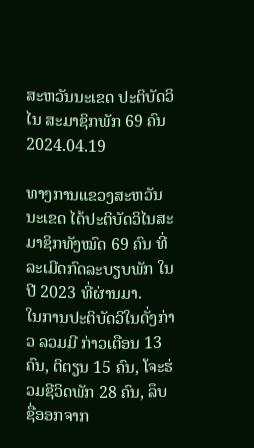ສະຫວັນນະເຂດ ປະຕິບັດວິໄນ ສະມາຊິກພັກ 69 ຄົນ
2024.04.19

ທາງການແຂວງສະຫວັນນະເຂດ ໄດ້ປະຕິບັດວິໄນສະມາຊິກທັງໝົດ 69 ຄົນ ທີ່ລະເມີດກົດລະບຽບພັກ ໃນປີ 2023 ທີ່ຜ່ານມາ.
ໃນການປະຕິບັດວິໃນດັ່ງກ່າວ ລວມມີ ກ່າວເຕືອນ 13 ຄົນ, ຕິຕຽນ 15 ຄົນ, ໂຈະຮ່ວມຊີວິດພັກ 28 ຄົນ, ລຶບຊື່ອອກຈາກ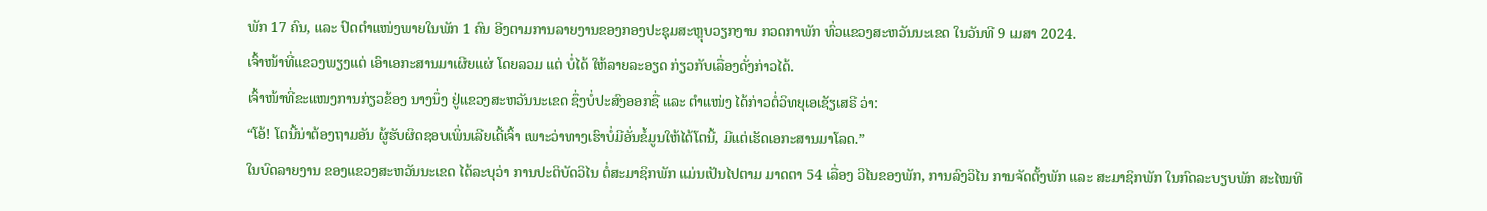ພັກ 17 ຄົນ, ແລະ ປົດຕໍາແໜ່ງພາຍໃນພັກ 1 ຄົນ ອີງຕາມການລາຍງານຂອງກອງປະຊຸມສະຫຼຸບວຽກງານ ກວດກາພັກ ທົ່ວແຂວງສະຫວັນນະເຂດ ໃນວັນທີ 9 ເມສາ 2024.
ເຈົ້າໜ້າທີ່ແຂວງພຽງແຕ່ ເອົາເອກະສານມາເຜີຍແຜ່ ໂດຍລວມ ແຕ່ ບໍ່ໄດ້ ໃຫ້ລາຍລະອຽດ ກ່ຽວກັບເລື່ອງດັ່ງກ່າວໄດ້.
ເຈົ້າໜ້າທີ່ຂະແໜງການກ່ຽວຂ້ອງ ນາງນຶ່ງ ຢູ່ແຂວງສະຫວັນນະເຂດ ຊຶ່ງບໍ່ປະສົງອອກຊື່ ແລະ ຕຳແໜ່ງ ໄດ້ກ່າວຕໍ່ວິທຍຸເອເຊັຽເສຣີ ວ່າ:
“ໂອ້! ໂຕນີ້ນ່າຕ້ອງຖາມອັນ ຜູ້ຮັບຜິດຊອບເພິ່ນເລີຍເດີ້ເຈົ້າ ເພາະວ່າທາງເຮົາບໍ່ມີອັ່ນຂໍ້ມູນໃຫ້ໄດ້ໂຕນີ້, ມີແຕ່ເຮັດເອກະສານມາໂລດ.”
ໃນບົດລາຍງານ ຂອງແຂວງສະຫວັນນະເຂດ ໄດ້ລະບຸວ່າ ການປະຕິບັດວິໄນ ຕໍ່ສະມາຊິກພັກ ແມ່ນເປັນໄປຕາມ ມາດຕາ 54 ເລື່ອງ ວິໄນຂອງພັກ, ການລົງວິໄນ ການຈັດຕັ້ງພັກ ແລະ ສະມາຊິກພັກ ໃນກົດລະບຽບພັກ ສະໄໝທີ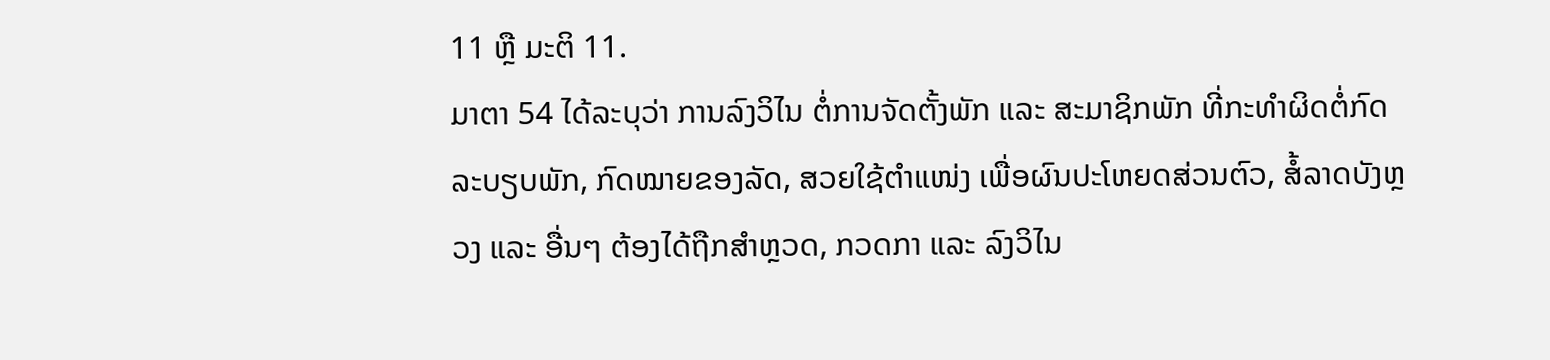11 ຫຼື ມະຕິ 11.
ມາຕາ 54 ໄດ້ລະບຸວ່າ ການລົງວິໄນ ຕໍ່ການຈັດຕັ້ງພັກ ແລະ ສະມາຊິກພັກ ທີ່ກະທຳຜິດຕໍ່ກົດລະບຽບພັກ, ກົດໝາຍຂອງລັດ, ສວຍໃຊ້ຕຳແໜ່ງ ເພື່ອຜົນປະໂຫຍດສ່ວນຕົວ, ສໍ້ລາດບັງຫຼວງ ແລະ ອື່ນໆ ຕ້ອງໄດ້ຖືກສຳຫຼວດ, ກວດກາ ແລະ ລົງວິໄນ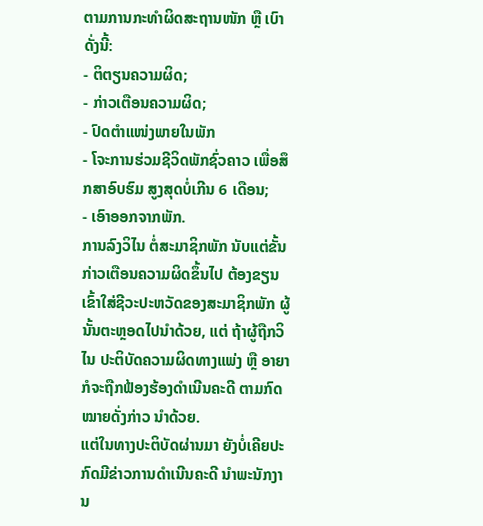ຕາມການກະທຳຜິດສະຖານໜັກ ຫຼື ເບົາ ດັ່ງນີ້:
- ຕິຕຽນຄວາມຜິດ;
- ກ່າວເຕືອນຄວາມຜິດ;
- ປົດຕຳແໜ່ງພາຍໃນພັກ
- ໂຈະການຮ່ວມຊີວິດພັກຊົ່ວຄາວ ເພື່ອສຶກສາອົບຮົມ ສູງສຸດບໍ່ເກີນ 6 ເດືອນ;
- ເອົາອອກຈາກພັກ.
ການລົງວິໄນ ຕໍ່ສະມາຊິກພັກ ນັບແຕ່ຂັ້ນກ່າວເຕືອນຄວາມຜິດຂຶ້ນໄປ ຕ້ອງຂຽນເຂົ້າໃສ່ຊີວະປະຫວັດຂອງສະມາຊິກພັກ ຜູ້ນັ້ນຕະຫຼອດໄປນຳດ້ວຍ, ແຕ່ ຖ້າຜູ້ຖືກວິໄນ ປະຕິບັດຄວາມຜິດທາງແພ່ງ ຫຼື ອາຍາ ກໍຈະຖືກຟ້ອງຮ້ອງດຳເນີນຄະດີ ຕາມກົດໝາຍດັ່ງກ່າວ ນຳດ້ວຍ.
ແຕ່ໃນທາງປະຕິບັດຜ່ານມາ ຍັງບໍ່ເຄີຍປະກົດມີຂ່າວການດຳເນີນຄະດີ ນຳພະນັກງານ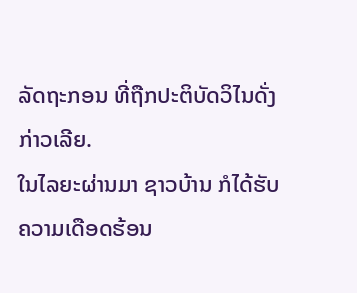ລັດຖະກອນ ທີ່ຖືກປະຕິບັດວິໄນດັ່ງກ່າວເລີຍ.
ໃນໄລຍະຜ່ານມາ ຊາວບ້ານ ກໍໄດ້ຮັບຄວາມເດືອດຮ້ອນ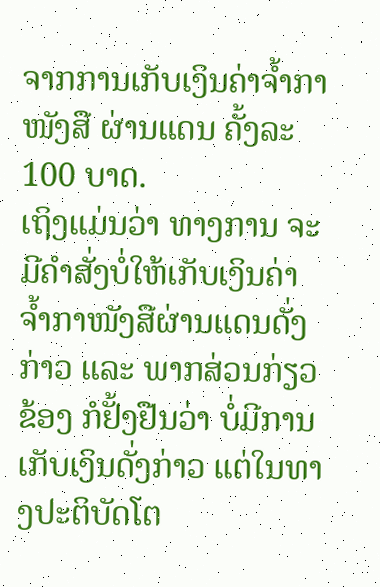ຈາກການເກັບເງິນຄ່າຈໍ້າກາໜັງສື ຜ່ານແດນ ຄັ້ງລະ 100 ບາດ.
ເຖິງແມ່ນວ່າ ທາງການ ຈະມີຄຳສັ່ງບໍ່ໃຫ້ເກັບເງິນຄ່າຈໍ້າກາໜັງສືຜ່ານແດນດັ່ງກ່າວ ແລະ ພາກສ່ວນກ່ຽວຂ້ອງ ກໍຢັ້ງຢືນວ່າ ບໍ່ມີການເກັບເງິນດັ່ງກ່າວ ແຕ່ໃນທາງປະຕິບັດໂຕ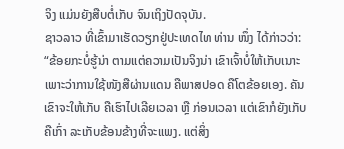ຈິງ ແມ່ນຍັງສືບຕໍ່ເກັບ ຈົນເຖິງປັດຈຸບັນ.
ຊາວລາວ ທີ່ເຂົ້າມາເຮັດວຽກຢູ່ປະເທດໄທ ທ່ານ ໜຶ່ງ ໄດ້ກ່າວວ່າ:
“ຂ້ອຍກະບໍ່ຮູ້ນ່າ ຕາມແຕ່ຄວາມເປັນຈິງນ່າ ເຂົາເຈົ້າບໍ່ໃຫ້ເກັບເນາະ ເພາະວ່າການໃຊ້ໜັງສືຜ່ານແດນ ຄືພາສປອດ ຄືໂຕຂ້ອຍເອງ. ຄັນເຂົາຈະໃຫ້ເກັບ ຄືເຮົາໄປເລີຍເວລາ ຫຼື ກ່ອນເວລາ ແຕ່ເຂົາກໍຍັງເກັບຄືເກົ່າ ລະເກັບຂ້ອນຂ້າງທີ່ຈະແພງ. ແຕ່ສິ່ງ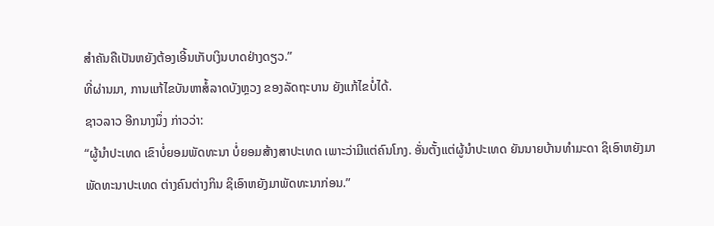ສຳຄັນຄືເປັນຫຍັງຕ້ອງເອີ້ນເກັບເງິນບາດຢ່າງດຽວ.”
ທີ່ຜ່ານມາ, ການແກ້ໄຂບັນຫາສໍ້ລາດບັງຫຼວງ ຂອງລັດຖະບານ ຍັງແກ້ໄຂບໍ່ໄດ້.
ຊາວລາວ ອີກນາງນຶ່ງ ກ່າວວ່າ:
“ຜູ້ນຳປະເທດ ເຂົາບໍ່ຍອມພັດທະນາ ບໍ່ຍອມສ້າງສາປະເທດ ເພາະວ່າມີແຕ່ຄົນໂກງ. ອັ່ນຕັ້ງແຕ່ຜູ້ນຳປະເທດ ຍັນນາຍບ້ານທຳມະດາ ຊິເອົາຫຍັງມາພັດທະນາປະເທດ ຕ່າງຄົນຕ່າງກິນ ຊິເອົາຫຍັງມາພັດທະນາກ່ອນ.”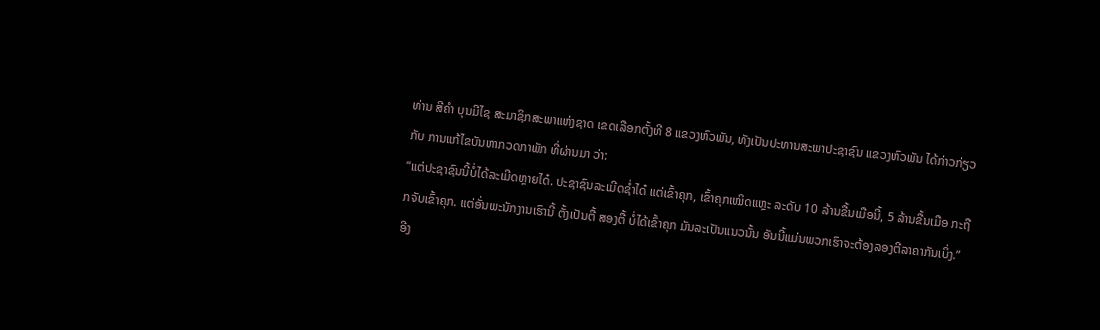ທ່ານ ສີຄຳ ບຸນມີໄຊ ສະມາຊິກສະພາແຫ່ງຊາດ ເຂດເລືອກຕັ້ງທີ 8 ແຂວງຫົວພັນ, ທັງເປັນປະທານສະພາປະຊາຊົນ ແຂວງຫົວພັນ ໄດ້ກ່າວກ່ຽວກັບ ການແກ້ໄຂບັນຫາກວດກາພັກ ທີ່ຜ່ານມາ ວ່າ:
“ແຕ່ປະຊາຊົນນີ້ບໍ່ໄດ້ລະເມີດຫຼາຍໄດ໋. ປະຊາຊົນລະເມີດຊ່ຳໄດ໋ ແຕ່ເຂົ້າຄຸກ, ເຂົ້າຄຸກເໝິດແຫຼະ ລະດັບ 10 ລ້ານຂື້ນເມືອນີ້, 5 ລ້ານຂື້ນເມືອ ກະຖືກຈັບເຂົ້າຄຸກ. ແຕ່ອັ່ນພະນັກງານເຮົານີ້ ຕັ້ງເປັນຕື້ ສອງຕື້ ບໍ່ໄດ້ເຂົ້າຄຸກ ມັນລະເປັນແນວນັ້ນ ອັນນີ້ແມ່ນພວກເຮົາຈະຕ້ອງລອງຕີລາຄາກັນເບິ່ງ.”
ອີງ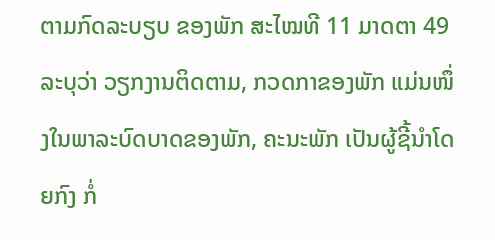ຕາມກົດລະບຽບ ຂອງພັກ ສະໄໝທີ 11 ມາດຕາ 49 ລະບຸວ່າ ວຽກງານຕິດຕາມ, ກວດກາຂອງພັກ ແມ່ນໜຶ່ງໃນພາລະບົດບາດຂອງພັກ, ຄະນະພັກ ເປັນຜູ້ຊີ້ນຳໂດຍກົງ ກໍ່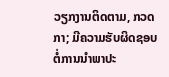ວຽກງານຕິດຕາມ, ກວດກາ; ມີຄວາມຮັບຜິດຊອບ ຕໍ່ການນຳພາປະ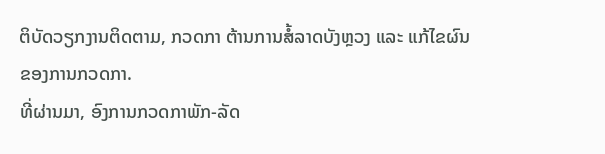ຕິບັດວຽກງານຕິດຕາມ, ກວດກາ ຕ້ານການສໍ້ລາດບັງຫຼວງ ແລະ ແກ້ໄຂຜົນຂອງການກວດກາ.
ທີ່ຜ່ານມາ, ອົງການກວດກາພັກ-ລັດ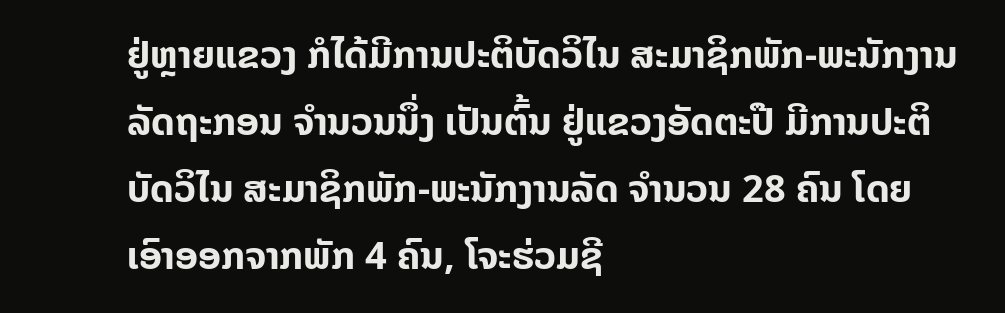ຢູ່ຫຼາຍແຂວງ ກໍໄດ້ມີການປະຕິບັດວິໄນ ສະມາຊິກພັກ-ພະນັກງານລັດຖະກອນ ຈຳນວນນຶ່ງ ເປັນຕົ້ນ ຢູ່ແຂວງອັດຕະປື ມີການປະຕິບັດວິໄນ ສະມາຊິກພັກ-ພະນັກງານລັດ ຈຳນວນ 28 ຄົນ ໂດຍເອົາອອກຈາກພັກ 4 ຄົນ, ໂຈະຮ່ວມຊີ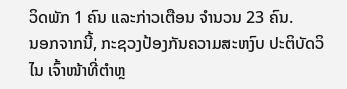ວິດພັກ 1 ຄົນ ແລະກ່າວເຕືອນ ຈຳນວນ 23 ຄົນ.
ນອກຈາກນີ້, ກະຊວງປ້ອງກັນຄວາມສະຫງົບ ປະຕິບັດວິໄນ ເຈົ້າໜ້າທີ່ຕຳຫຼ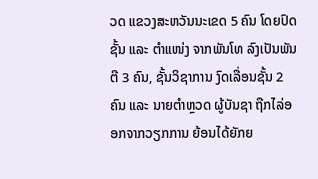ວດ ແຂວງສະຫວັນນະເຂດ 5 ຄົນ ໂດຍປົດຊັ້ນ ແລະ ຕຳແໜ່ງ ຈາກພັນໂທ ລົງເປັນພັນຕີ 3 ຄົນ, ຊັ້ນວິຊາການ ງົດເລື່ອນຊັ້ນ 2 ຄົນ ແລະ ນາຍຕຳຫຼວດ ຜູ້ບັນຊາ ຖືກໄລ່ອອກຈາກວຽກການ ຍ້ອນໄດ້ຍັກຍ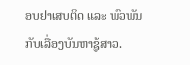ອບຢາເສບຕິດ ແລະ ພົວພັນກັບເລື່ອງບັນຫາຊູ້ສາວ.